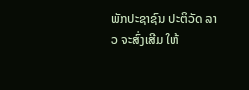ພັກປະຊາຊົນ ປະຕິວັດ ລາວ ຈະສົ່ງເສີມ ໃຫ້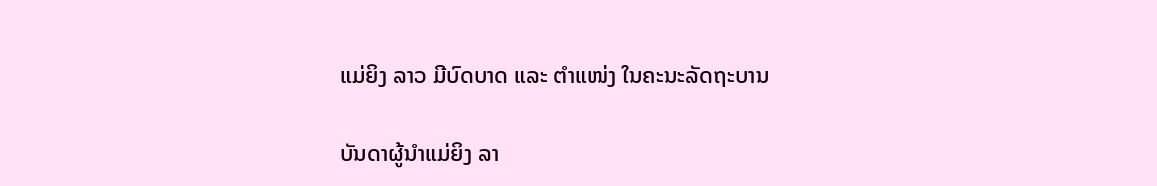ແມ່ຍິງ ລາວ ມີບົດບາດ ແລະ ຕຳແໜ່ງ ໃນຄະນະລັດຖະບານ

ບັນດາຜູ້ນຳແມ່ຍິງ ລາ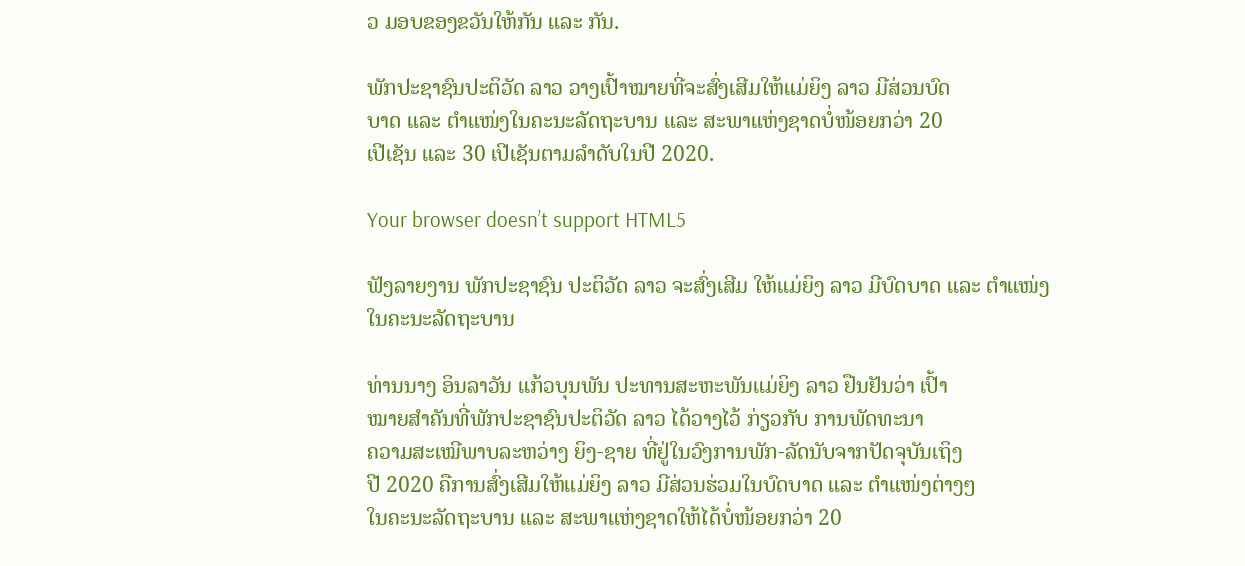ວ ມອບຂອງຂວັນໃຫ້ກັນ ແລະ ກັນ.

ພັກປະຊາຊົນປະຕິວັດ ລາວ ວາງເປົ້າໝາຍທີ່ຈະສົ່ງເສີມໃຫ້ແມ່ຍິງ ລາວ ມີສ່ວນບົດ
ບາດ ແລະ ຕຳແໜ່ງໃນຄະນະລັດຖະບານ ແລະ ສະພາແຫ່ງຊາດບໍ່ໜ້ອຍກວ່າ 20
ເປີເຊັນ ແລະ 30 ເປີເຊັນຕາມລຳດັບໃນປີ 2020.

Your browser doesn’t support HTML5

ຟັງລາຍງານ ພັກປະຊາຊົນ ປະຕິວັດ ລາວ ຈະສົ່ງເສີມ ໃຫ້ແມ່ຍິງ ລາວ ມີບົດບາດ ແລະ ຕຳແໜ່ງ ໃນຄະນະລັດຖະບານ

ທ່ານນາງ ອິນລາວັນ ແກ້ວບຸນພັນ ປະທານສະຫະພັນແມ່ຍິງ ລາວ ຢືນຢັນວ່າ ເປົ້າ
ໝາຍສຳຄັນທີ່ພັກປະຊາຊົນປະຕິວັດ ລາວ ໄດ້ວາງໄວ້ ກ່ຽວກັບ ການພັດທະນາ
ຄວາມສະເໝີພາບລະຫວ່າງ ຍິງ-ຊາຍ ທີ່ຢູ່ໃນວົງການພັກ-ລັດນັບຈາກປັດຈຸບັນເຖິງ
ປີ 2020 ຄືການສົ່ງເສີມໃຫ້ແມ່ຍິງ ລາວ ມີສ່ວນຮ່ວມໃນບົດບາດ ແລະ ຕຳແໜ່ງຕ່າງໆ
ໃນຄະນະລັດຖະບານ ແລະ ສະພາແຫ່ງຊາດໃຫ້ໄດ້ບໍ່ໜ້ອຍກວ່າ 20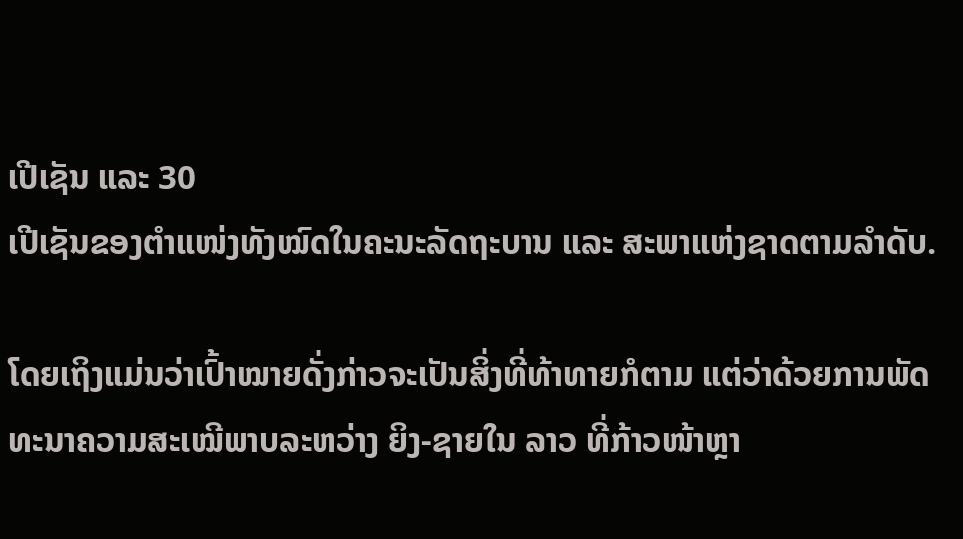ເປີເຊັນ ແລະ 30
ເປີເຊັນຂອງຕຳແໜ່ງທັງໝົດໃນຄະນະລັດຖະບານ ແລະ ສະພາແຫ່ງຊາດຕາມລຳດັບ.

ໂດຍເຖິງແມ່ນວ່າເປົ້າໝາຍດັ່ງກ່າວຈະເປັນສິ່ງທີ່ທ້າທາຍກໍຕາມ ແຕ່ວ່າດ້ວຍການພັດ
ທະນາຄວາມສະເໝີພາບລະຫວ່າງ ຍິງ-ຊາຍໃນ ລາວ ທີ່ກ້າວໜ້າຫຼາ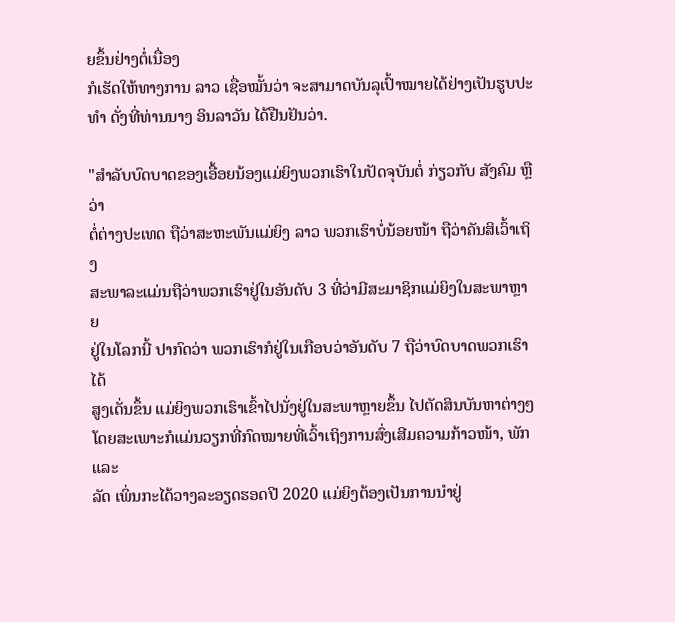ຍຂຶ້ນຢ່າງຕໍ່ເນື່ອງ
ກໍເຮັດໃຫ້ທາງການ ລາວ ເຊື່ອໝັ້ນວ່າ ຈະສາມາດບັນລຸເປົ້າໝາຍໄດ້ຢ່າງເປັນຮູບປະ
ທຳ ດັ່ງທີ່ທ່ານນາງ ອິນລາວັນ ໄດ້ຢືນຢັນວ່າ.

"ສຳລັບບົດບາດຂອງເອື້ອຍນ້ອງແມ່ຍິງພວກເຮົາໃນປັດຈຸບັນຕໍ່ ກ່ຽວກັບ ສັງຄົມ ຫຼືວ່າ
ຕໍ່ຕ່າງປະເທດ ຖືວ່າສະຫະພັນແມ່ຍິງ ລາວ ພວກເຮົາບໍ່ນ້ອຍໜ້າ ຖືວ່າຄັນສິເວົ້າເຖິງ
ສະພາລະແມ່ນຖືວ່າພວກເຮົາຢູ່ໃນອັນດັບ 3 ທີ່ວ່າມີສະມາຊິກແມ່ຍິງໃນສະພາຫຼາຍ
ຢູ່ໃນໂລກນີ້ ປາກົດວ່າ ພວກເຮົາກໍຢູ່ໃນເກືອບວ່າອັນດັບ 7 ຖືວ່າບົດບາດພວກເຮົາໄດ້
ສູງເດັ່ນຂຶ້ນ ແມ່ຍິງພວກເຮົາເຂົ້າໄປນັ່ງຢູ່ໃນສະພາຫຼາຍຂຶ້ນ ໄປຕັດສິນບັນຫາຕ່າງໆ
ໂດຍສະເພາະກໍແມ່ນວຽກທີ່ກົດໝາຍທີ່ເວົ້າເຖິງການສົ່ງເສີມຄວາມກ້າວໜ້າ, ພັກ ແລະ
ລັດ ເພິ່ນກະໄດ້ວາງລະອຽດຮອດປີ 2020 ແມ່ຍິງຕ້ອງເປັນການນຳຢູ່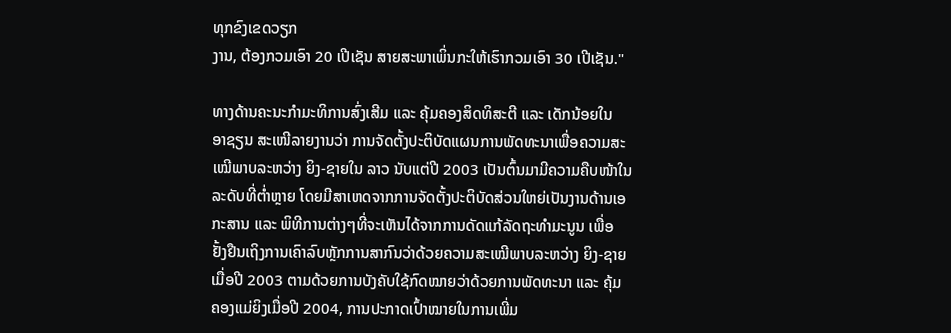ທຸກຂົງເຂດວຽກ
ງານ, ຕ້ອງກວມເອົາ 20 ເປີເຊັນ ສາຍສະພາເພິ່ນກະໃຫ້ເຮົາກວມເອົາ 30 ເປີເຊັນ."

ທາງດ້ານຄະນະກຳມະທິການສົ່ງເສີມ ແລະ ຄຸ້ມຄອງສິດທິສະຕີ ແລະ ເດັກນ້ອຍໃນ
ອາຊຽນ ສະເໜີລາຍງານວ່າ ການຈັດຕັ້ງປະຕິບັດແຜນການພັດທະນາເພື່ອຄວາມສະ
ເໝີພາບລະຫວ່າງ ຍິງ-ຊາຍໃນ ລາວ ນັບແຕ່ປີ 2003 ເປັນຕົ້ນມາມີຄວາມຄືບໜ້າໃນ
ລະດັບທີ່ຕໍ່າຫຼາຍ ໂດຍມີສາເຫດຈາກການຈັດຕັ້ງປະຕິບັດສ່ວນໃຫຍ່ເປັນງານດ້ານເອ
ກະສານ ແລະ ພິທີການຕ່າງໆທີ່ຈະເຫັນໄດ້ຈາກການດັດແກ້ລັດຖະທຳມະນູນ ເພື່ອ
ຢັ້ງຢືນເຖິງການເຄົາລົບຫຼັກການສາກົນວ່າດ້ວຍຄວາມສະເໝີພາບລະຫວ່າງ ຍິງ-ຊາຍ
ເມື່ອປີ 2003 ຕາມດ້ວຍການບັງຄັບໃຊ້ກົດໝາຍວ່າດ້ວຍການພັດທະນາ ແລະ ຄຸ້ມ
ຄອງແມ່ຍິງເມື່ອປີ 2004, ການປະກາດເປົ້າໝາຍໃນການເພີ່ມ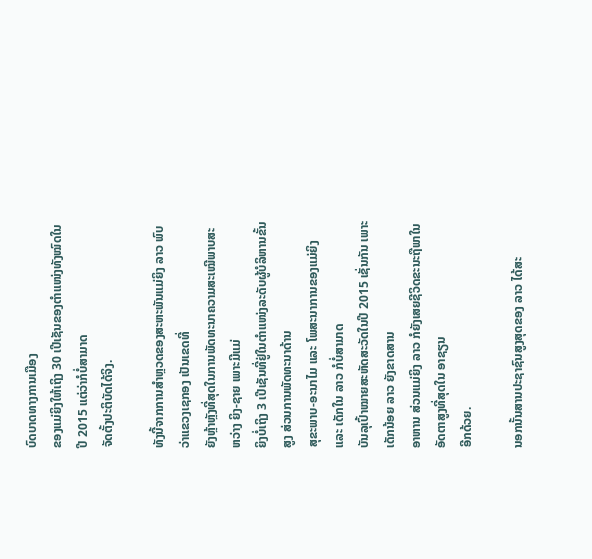ບົດບາດທາງການເມືອງ
ຂອງແມ່ຍິງໃຫ້ເຖິງ 30 ເປີເຊັນຂອງຕຳແໜ່ງທັງໝົດໃນປີ 2015 ແຕ່ວ່າກໍບໍ່ສາມາດ
ຈັດຕັ້ງປະຕິບັດໄດ້ຈິງ.

ທັງນີ້ຈາກການສຳຫຼວດຂອງສະຫະພັນແມ່ຍິງ ລາວ ພົບວ່າແຂວງເຊກອງ ເປັນເຂດທີ່
ຍັງຫຼ້າຫຼັງທີ່ສຸດໃນການພັດທະນາຄວາມສະເໝີພາບສະຫວ່າງ ຍິງ-ຊາຍ ເພາະມີແມ່
ຍິງບໍ່ເຖິງ 3 ເປີເຊັນທີ່ຢູ່ໃນຕຳແໜ່ງລະດັບຜູ້ບໍລິຫານຂັ້ນສູງ ສ່ວນການພັດທະນາດ້ານ
ສຸຂະພາບ-ອະນາໄມ ແລະ ໂພສະນາການຂອງແມ່ຍິງ ແລະ ເດັກໃນ ລາວ ກໍບໍ່ສາມາດ
ບັນລຸເປົ້າໝາຍສະຫັດສະວັດໃນປີ 2015 ເຊັ່ນກັນ ເພາະເດັກນ້ອຍ ລາວ ຍັງຂາດສານ
ອາຫານ ສ່ວນແມ່ຍິງ ລາວ ກໍຍັງເສຍຊີວິດຂະນະຖືພາໃນອັດຕາສູງທີ່ສຸດໃນ ອາຊຽນ
ອີກດ້ວຍ.

ນອກນັ້ນສານປະຊາຊົນສູງສຸດຂອງ ລາວ ໄດ້ສະ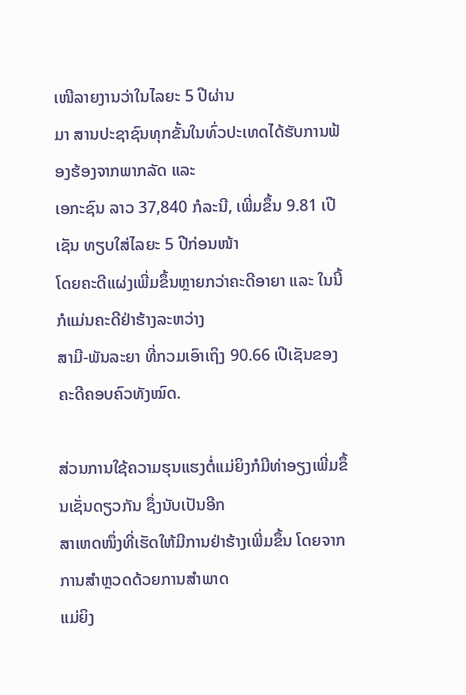ເໜີລາຍງານວ່າໃນໄລຍະ 5 ປີຜ່ານ
ມາ ສານປະຊາຊົນທຸກຂັ້ນໃນທົ່ວປະເທດໄດ້ຮັບການຟ້ອງຮ້ອງຈາກພາກລັດ ແລະ
ເອກະຊົນ ລາວ 37,840 ກໍລະນີ, ເພີ່ມຂຶ້ນ 9.81 ເປີເຊັນ ທຽບໃສ່ໄລຍະ 5 ປີກ່ອນໜ້າ
ໂດຍຄະດີແຜ່ງເພີ່ມຂຶ້ນຫຼາຍກວ່າຄະດີອາຍາ ແລະ ໃນນີ້ກໍແມ່ນຄະດີຢ່າຮ້າງລະຫວ່າງ
ສາມີ-ພັນລະຍາ ທີ່ກວມເອົາເຖິງ 90.66 ເປີເຊັນຂອງຄະດີຄອບຄົວທັງໝົດ.

ສ່ວນການໃຊ້ຄວາມຮຸນແຮງຕໍ່ແມ່ຍິງກໍມີທ່າອຽງເພີ່ມຂຶ້ນເຊັ່ນດຽວກັນ ຊຶ່ງນັບເປັນອີກ
ສາເຫດໜຶ່ງທີ່ເຮັດໃຫ້ມີການຢ່າຮ້າງເພີ່ມຂຶ້ນ ໂດຍຈາກການສຳຫຼວດດ້ວຍການສຳພາດ
ແມ່ຍິງ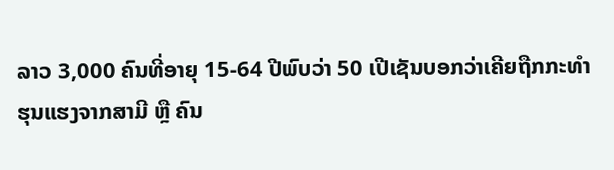ລາວ 3,000 ຄົນທີ່ອາຍຸ 15-64 ປີພົບວ່າ 50 ເປີເຊັນບອກວ່າເຄີຍຖືກກະທຳ
ຮຸນແຮງຈາກສາມີ ຫຼື ຄົນ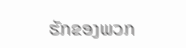ຮັກຂອງພວກ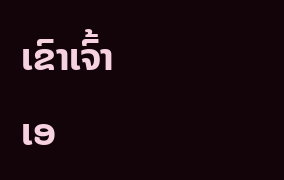ເຂົາເຈົ້າເອ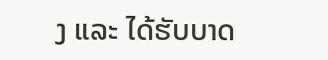ງ ແລະ ໄດ້ຮັບບາດ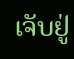ເຈັບຢູ່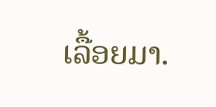ເລື້ອຍມາ.